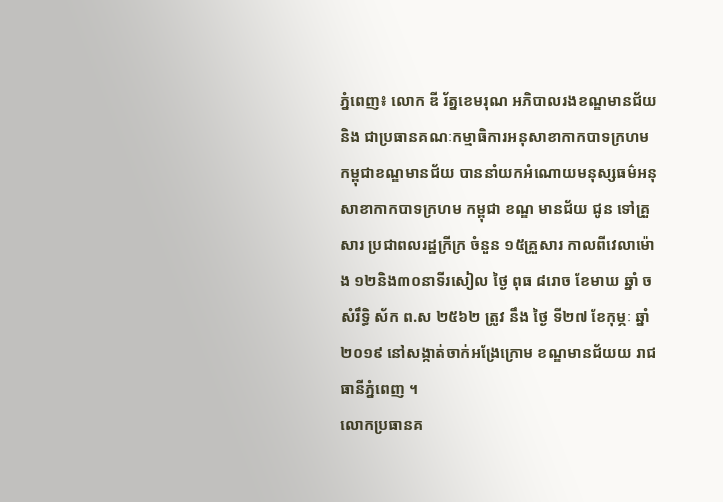ភ្នំពេញ៖ លោក ឌី រ័ត្នខេមរុណ អភិបាលរងខណ្ឌមានជ័យ និង ជាប្រធានគណៈកម្មាធិការអនុសាខាកាកបាទក្រហម កម្ពុជាខណ្ឌមានជ័យ បាននាំយកអំណោយមនុស្សធម៌អនុសាខាកាកបាទក្រហម កម្ពុជា ខណ្ឌ មានជ័យ ជូន ទៅគ្រួសារ ប្រជាពលរដ្ឋក្រីក្រ ចំនួន ១៥គ្រួសារ កាលពីវេលាម៉ោង ១២និង៣០នាទីរសៀល ថ្ងៃ ពុធ ៨រោច ខែមាឃ ឆ្នាំ ច សំរឹទ្ធិ ស័ក ព.ស ២៥៦២ ត្រូវ នឹង ថ្ងៃ ទី២៧ ខែកុម្ភៈ ឆ្នាំ ២០១៩ នៅសង្កាត់ចាក់អង្រែក្រោម ខណ្ឌមានជ័យយ រាជធានីភ្នំពេញ ។
លោកប្រធានគ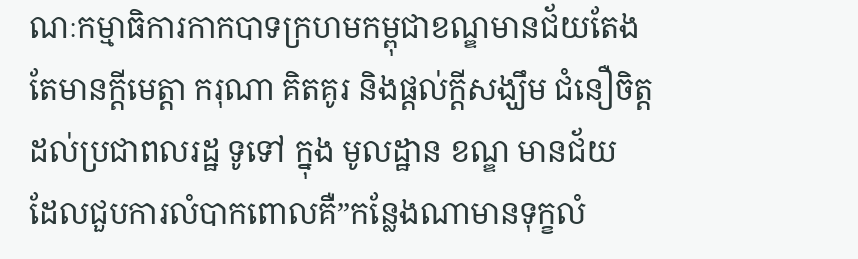ណៈកម្មាធិការកាកបាទក្រហមកម្ពុជាខណ្ឌមានជ័យតែងតែមានក្តីមេត្តា ករុណា គិតគូរ និងផ្តល់ក្តីសង្ឃឹម ជំនឿចិត្តដល់ប្រជាពលរដ្ឋ ទូទៅ ក្នុង មូលដ្ឋាន ខណ្ឌ មានជ័យ ដែលជួបការលំបាកពោលគឺ”កន្លែងណាមានទុក្ខលំ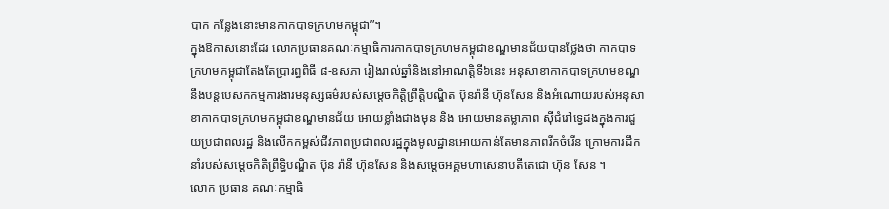បាក កន្លែងនោះមានកាកបាទក្រហមកម្ពុជា”។
ក្នុងឱកាសនោះដែរ លោកប្រធានគណៈកម្មាធិការកាកបាទក្រហមកម្ពុជាខណ្ឌមានជ័យបានថ្លែងថា កាកបាទក្រហមកម្ពុជាតែងតែប្រារព្ធពិធី ៨-ឧសភា រៀងរាល់ឆ្នាំនិងនៅអាណត្តិទី៦នេះ អនុសាខាកាកបាទក្រហមខណ្ឌនឹងបន្តបេសកកម្មការងារមនុស្សធម៌របស់សម្ដេចកិត្តិព្រឹត្តិបណ្ឌិត ប៊ុនរ៉ានី ហ៊ុនសែន និងអំណោយរបស់អនុសាខាកាកបាទក្រហមកម្ពុជាខណ្ឌមានជ័យ អោយខ្លាំងជាងមុន និង អោយមានតម្លាភាព ស៊ីជំរៅទ្វេដងក្នុងការជួយប្រជាពលរដ្ឋ និងលើកកម្ពស់ជីវភាពប្រជាពលរដ្ឋក្នុងមូលដ្ឋានអោយកាន់តែមានភាពរីកចំរើន ក្រោមការដឹកនាំរបស់សម្តេចកិតិព្រឹទ្ធិបណ្ឌិត ប៊ុន រ៉ានី ហ៊ុនសែន និងសម្តេចអគ្គមហាសេនាបតីតេជោ ហ៊ុន សែន ។
លោក ប្រធាន គណៈកម្មាធិ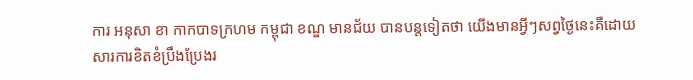ការ អនុសា ខា កាកបាទក្រហម កម្ពុជា ខណ្ឌ មានជ័យ បានបន្តទៀតថា យើងមានអ្វីៗសព្វថ្ងៃនេះគឺដោយសារការខិតខំប្រឹងប្រែងរ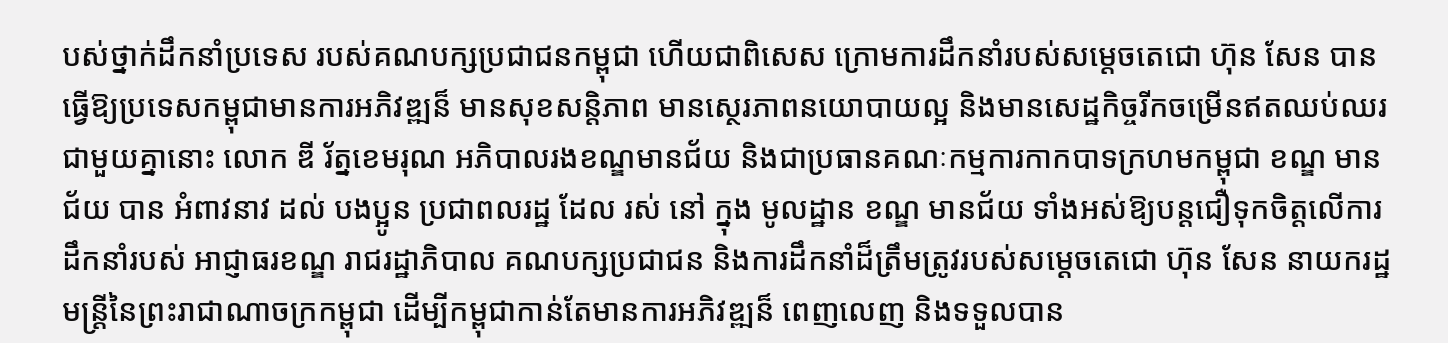បស់ថ្នាក់ដឹកនាំប្រទេស របស់គណបក្សប្រជាជនកម្ពុជា ហើយជាពិសេស ក្រោមការដឹកនាំរបស់សម្តេចតេជោ ហ៊ុន សែន បានធ្វើឱ្យប្រទេសកម្ពុជាមានការអភិវឌ្ឍន៏ មានសុខសន្តិភាព មានស្ថេរភាពនយោបាយល្អ និងមានសេដ្ឋកិច្ចរីកចម្រើនឥតឈប់ឈរ
ជាមួយគ្នានោះ លោក ឌី រ័ត្នខេមរុណ អភិបាលរងខណ្ឌមានជ័យ និងជាប្រធានគណៈកម្មការកាកបាទក្រហមកម្ពុជា ខណ្ឌ មានជ័យ បាន អំពាវនាវ ដល់ បងប្អូន ប្រជាពលរដ្ឋ ដែល រស់ នៅ ក្នុង មូលដ្ឋាន ខណ្ឌ មានជ័យ ទាំងអស់ឱ្យបន្តជឿទុកចិត្តលើការដឹកនាំរបស់ អាជ្ញាធរខណ្ឌ រាជរដ្ឋាភិបាល គណបក្សប្រជាជន និងការដឹកនាំដ៏ត្រឹមត្រូវរបស់សម្ដេចតេជោ ហ៊ុន សែន នាយករដ្ឋមន្ត្រីនៃព្រះរាជាណាចក្រកម្ពុជា ដើម្បីកម្ពុជាកាន់តែមានការអភិវឌ្ឍន៏ ពេញលេញ និងទទួលបាន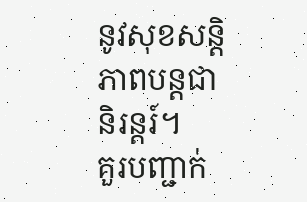នូវសុខសន្តិភាពបន្តជានិរន្តរ៍។
គួរបញ្ជាក់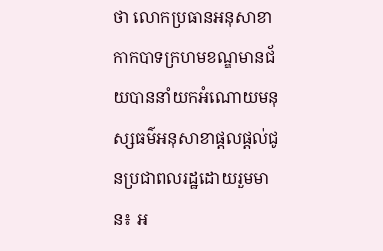ថា លោកប្រធានអនុសាខាកាកបាទក្រហមខណ្ឌមានជ័យបាននាំយកអំណោយមនុស្សធម៌អនុសាខាផ្តលផ្តល់ជូនប្រជាពលរដ្ឋដោយរួមមាន៖ អ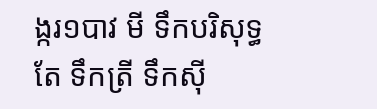ង្ករ១បាវ មី ទឹកបរិសុទ្ធ តែ ទឹកត្រី ទឹកស៊ី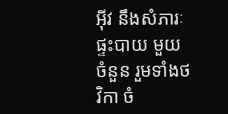អ៊ីវ នឹងសំភារៈផ្ទះបាយ មួយ ចំនួន រួមទាំងថវិកា ចំ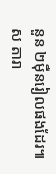នួន ២ម៉ឺនរៀលផងដែរ៕ស តារា